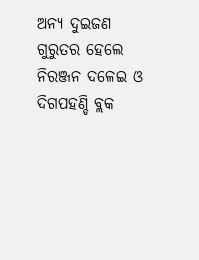ଅନ୍ୟ ଦୁଇଜଣ ଗୁରୁତର ହେଲେ ନିରଞ୍ଜନ ଦଳେଇ ଓ ଦିଗପହଣ୍ଡି ବ୍ଲକ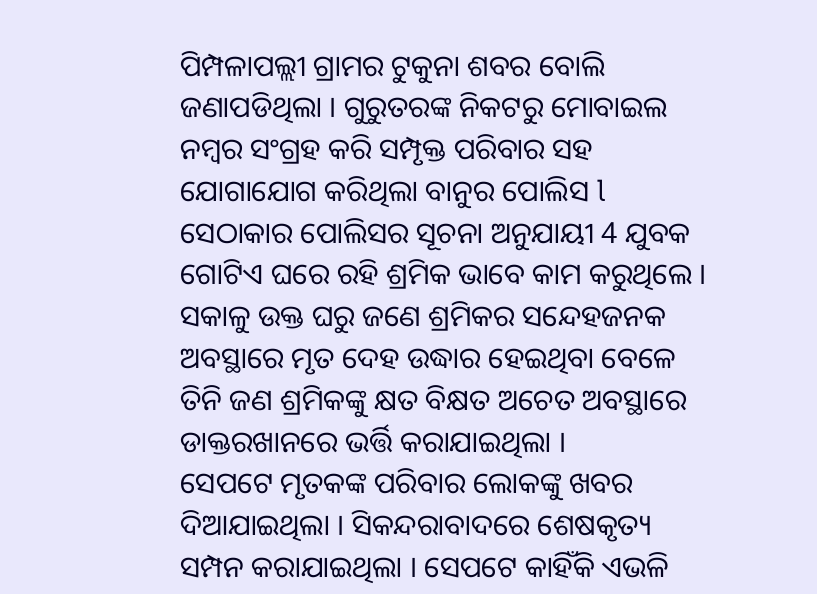ପିମ୍ପଳାପଲ୍ଲୀ ଗ୍ରାମର ଟୁକୁନା ଶବର ବୋଲି ଜଣାପଡିଥିଲା । ଗୁରୁତରଙ୍କ ନିକଟରୁ ମୋବାଇଲ ନମ୍ବର ସଂଗ୍ରହ କରି ସମ୍ପୃକ୍ତ ପରିବାର ସହ ଯୋଗାଯୋଗ କରିଥିଲା ବାନୁର ପୋଲିସ l ସେଠାକାର ପୋଲିସର ସୂଚନା ଅନୁଯାୟୀ 4 ଯୁବକ ଗୋଟିଏ ଘରେ ରହି ଶ୍ରମିକ ଭାବେ କାମ କରୁଥିଲେ । ସକାଳୁ ଉକ୍ତ ଘରୁ ଜଣେ ଶ୍ରମିକର ସନ୍ଦେହଜନକ ଅବସ୍ଥାରେ ମୃତ ଦେହ ଉଦ୍ଧାର ହେଇଥିବା ବେଳେ ତିନି ଜଣ ଶ୍ରମିକଙ୍କୁ କ୍ଷତ ବିକ୍ଷତ ଅଚେତ ଅବସ୍ଥାରେ ଡାକ୍ତରଖାନରେ ଭର୍ତ୍ତି କରାଯାଇଥିଲା ।
ସେପଟେ ମୃତକଙ୍କ ପରିବାର ଲୋକଙ୍କୁ ଖବର ଦିଆଯାଇଥିଲା । ସିକନ୍ଦରାବାଦରେ ଶେଷକୃତ୍ୟ ସମ୍ପନ କରାଯାଇଥିଲା । ସେପଟେ କାହିଁକି ଏଭଳି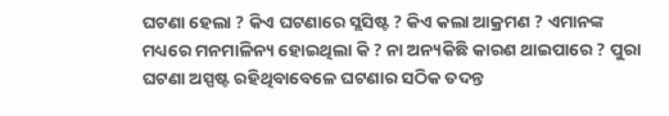ଘଟଣା ହେଲା ? କିଏ ଘଟଣାରେ ସ୍ଲସିଷ୍ଟ ? କିଏ କଲା ଆକ୍ରମଣ ? ଏମାନଙ୍କ ମଧ୍ୟରେ ମନମାଳିନ୍ୟ ହୋଇଥିଲା କି ? ନା ଅନ୍ୟକିଛି କାରଣ ଥାଇପାରେ ? ପୁରା ଘଟଣା ଅସ୍ପଷ୍ଟ ରହିଥିବାବେଳେ ଘଟଣାର ସଠିକ ତଦନ୍ତ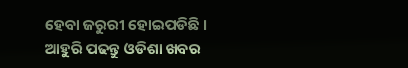ହେବା ଜରୁରୀ ହୋଇପଡିଛି ।
ଆହୁରି ପଢନ୍ତୁ ଓଡିଶା ଖବର